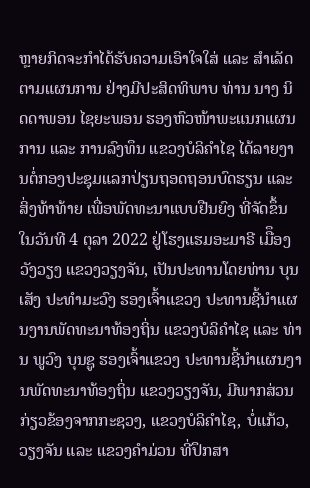ຫຼາຍກິດຈະກຳໄດ້ຮັບຄວາມເອົາໃຈໃສ່ ແລະ ສຳເລັດຕາມແຜນການ ຢ່າງມີປະສິດທິພາບ ທ່ານ ນາງ ນິດດາພອນ ໄຊຍະພອນ ຮອງຫົວໜ້າພະແນກແຜນການ ແລະ ການລົງທຶນ ແຂວງບໍລິຄຳໄຊ ໄດ້ລາຍງານຕໍ່ກອງປະຊຸມແລກປ່ຽນຖອດຖອນບົດຮຽນ ແລະ ສິ່ງທ້າທ້າຍ ເພື່ອພັດທະນາແບບຢືນຍົງ ທີ່ຈັດຂຶ້ນໃນວັນທີ 4 ຕຸລາ 2022 ຢູ່ໂຮງແຮມອະມາຣີ ເມືຶອງວັງວຽງ ແຂວງວຽງຈັນ, ເປັນປະທານໂດຍທ່ານ ບຸນເສັງ ປະທໍາມະວົງ ຮອງເຈົ້າແຂວງ ປະທານຊີ້ນຳແຜນງານພັດທະນາທ້ອງຖິ່ນ ແຂວງບໍລິຄຳໄຊ ແລະ ທ່ານ ພູວົງ ບຸນຊູ ຮອງເຈົ້າແຂວງ ປະທານຊີ້ນຳແຜນງານພັດທະນາທ້ອງຖິ່ນ ແຂວງວຽງຈັນ, ມີພາກສ່ວນກ່ຽວຂ້ອງຈາກກະຊວງ, ແຂວງບໍລິຄຳໄຊ, ບໍ່ແກ້ວ, ວຽງຈັນ ແລະ ແຂວງຄຳມ່ວນ ທີ່ປຶກສາ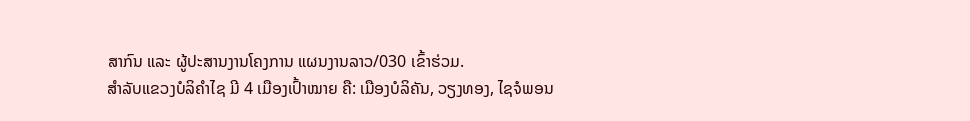ສາກົນ ແລະ ຜູ້ປະສານງານໂຄງການ ແຜນງານລາວ/030 ເຂົ້າຮ່ວມ.
ສຳລັບແຂວງບໍລິຄຳໄຊ ມີ 4 ເມືອງເປົ້າໝາຍ ຄື: ເມືອງບໍລິຄັນ, ວຽງທອງ, ໄຊຈໍພອນ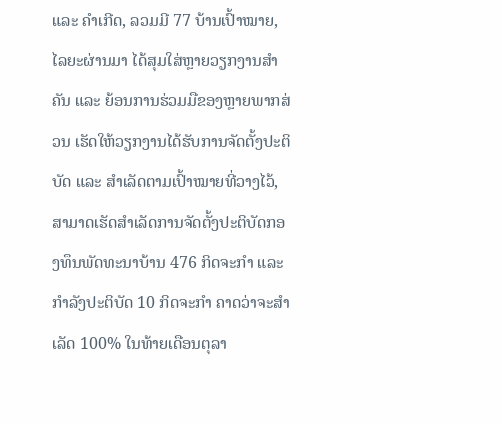ແລະ ຄຳເກີດ, ລວມມີ 77 ບ້ານເປົ້າໝາຍ, ໄລຍະຜ່ານມາ ໄດ້ສຸມໃສ່ຫຼາຍວຽກງານສຳຄັນ ແລະ ຍ້ອນການຮ່ວມມືຂອງຫຼາຍພາກສ່ວນ ເຮັດໃຫ້ວຽກງານໄດ້ຮັບການຈັດຕັ້ງປະຕິບັດ ແລະ ສຳເລັດຕາມເປົ້າໝາຍທີ່ວາງໄວ້, ສາມາດເຮັດສຳເລັດການຈັດຕັ້ງປະຕິບັດກອງທຶນພັດທະນາບ້ານ 476 ກິດຈະກຳ ແລະ ກໍາລັງປະຕິບັດ 10 ກິດຈະກຳ ຄາດວ່າຈະສຳເລັດ 100% ໃນທ້າຍເດືອນຕຸລາ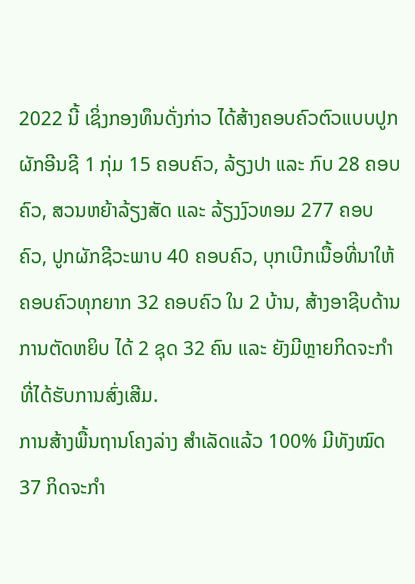2022 ນີ້ ເຊິ່ງກອງທຶນດັ່ງກ່າວ ໄດ້ສ້າງຄອບຄົວຕົວແບບປູກຜັກອີນຊີ 1 ກຸ່ມ 15 ຄອບຄົວ, ລ້ຽງປາ ແລະ ກົບ 28 ຄອບຄົວ, ສວນຫຍ້າລ້ຽງສັດ ແລະ ລ້ຽງງົວທອມ 277 ຄອບຄົວ, ປູກຜັກຊີວະພາບ 40 ຄອບຄົວ, ບຸກເບີກເນື້ອທີ່ນາໃຫ້ຄອບຄົວທຸກຍາກ 32 ຄອບຄົວ ໃນ 2 ບ້ານ, ສ້າງອາຊີບດ້ານການຕັດຫຍິບ ໄດ້ 2 ຊຸດ 32 ຄົນ ແລະ ຍັງມີຫຼາຍກິດຈະກໍາ ທີ່ໄດ້ຮັບການສົ່ງເສີມ.
ການສ້າງພື້ນຖານໂຄງລ່າງ ສຳເລັດແລ້ວ 100% ມີທັງໝົດ 37 ກິດຈະກຳ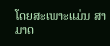ໂດຍສະເພາະແມ່ນ ສາມາດ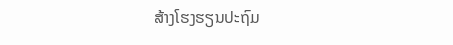ສ້າງໂຮງຮຽນປະຖົມ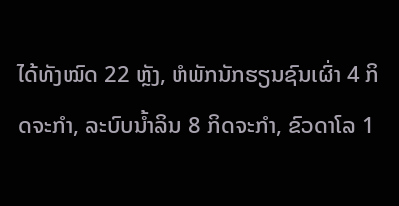ໄດ້ທັງໝົດ 22 ຫຼັງ, ຫໍພັກນັກຮຽນຊົນເຜົ່າ 4 ກິດຈະກຳ, ລະບົບນ້ຳລິນ 8 ກິດຈະກຳ, ຂົວດາໂລ 1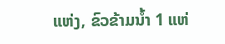ແຫ່ງ, ຂົວຂ້າມນ້ຳ 1 ແຫ່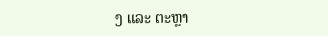ງ ແລະ ຕະຫຼາ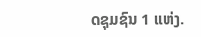ດຊຸມຊົນ 1 ແຫ່ງ.